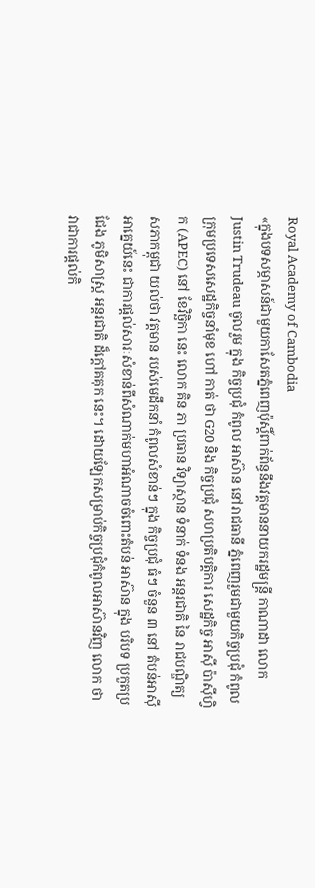Royal Academy of Cambodia
«ក្នុងបទសម្ភាសន៍ជាមួយកាសែតភ្នំពេញប៉ុស្តិ៍ពាក់ព័ន្ធនឹងវត្តមាននាយករដ្ឋមន្ត្រី កាណាដា លោក Justin Trudeau ចូលរួម ក្នុង កិច្ចប្រជុំ កំពូល អាស៊ាន នៅរាជធានី ភ្នំពេញរួមជាមួយកិច្ចប្រជុំ កំពូល ក្រុមប្រទេសសេដ្ឋកិច្ចនាំមុខ ហៅ កាត់ ថា G20 និង កិច្ចប្រជុំ សហប្រតិបត្តិការ សេដ្ឋកិច្ច អាស៊ី ប៉ាស៊ីហ្វិក (APEC) នៅ ខែវិច្ឆិកា នេះ លោក គិន ភា ប្រធាន វិទ្យាស្ថាន ទំនាក់ ទំនង អន្តរជាតិ នៃ រាជបណ្ឌិត្យសភាកម្ពុជា យល់ថា វត្តមាន របស់មេដឹកនាំ កំពូលសំខាន់ៗ ក្នុង កិច្ចប្រជុំ ធំៗ ចំនួន ៣ នៅ តំបន់អាស៊ីអាគ្នេយ៍នេះ ជាការផ្តល់សារៈសំខាន់ពីសំណាក់មហាអំណាចចំពោះតំបន់ អាស៊ាន ក្នុង បរិបទ ប្រកួតប្រជែង ភូមិសាស្ត្រ អន្តរជាតិ ដ៏ក្តៅគគុក នេះ។ ដោយឡែកសម្រាប់កិច្ចប្រជុំកំពូលអាស៊ានវិញ លោក ថា វាជាការផ្តល់កិ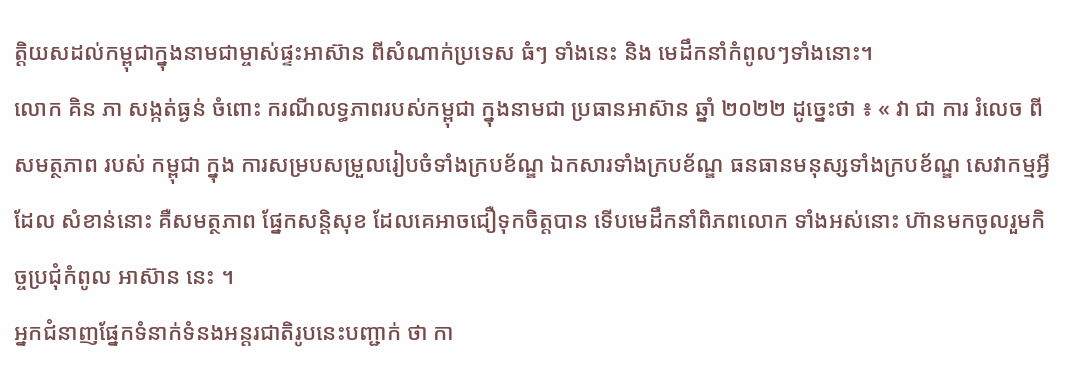ត្តិយសដល់កម្ពុជាក្នុងនាមជាម្ចាស់ផ្ទះអាស៊ាន ពីសំណាក់ប្រទេស ធំៗ ទាំងនេះ និង មេដឹកនាំកំពូលៗទាំងនោះ។
លោក គិន ភា សង្កត់ធ្ងន់ ចំពោះ ករណីលទ្ធភាពរបស់កម្ពុជា ក្នុងនាមជា ប្រធានអាស៊ាន ឆ្នាំ ២០២២ ដូច្នេះថា ៖ « វា ជា ការ រំលេច ពី សមត្ថភាព របស់ កម្ពុជា ក្នុង ការសម្របសម្រួលរៀបចំទាំងក្របខ័ណ្ឌ ឯកសារទាំងក្របខ័ណ្ឌ ធនធានមនុស្សទាំងក្របខ័ណ្ឌ សេវាកម្មអ្វីដែល សំខាន់នោះ គឺសមត្ថភាព ផ្នែកសន្តិសុខ ដែលគេអាចជឿទុកចិត្តបាន ទើបមេដឹកនាំពិភពលោក ទាំងអស់នោះ ហ៊ានមកចូលរួមកិច្ចប្រជុំកំពូល អាស៊ាន នេះ ។
អ្នកជំនាញផ្នែកទំនាក់ទំនងអន្តរជាតិរូបនេះបញ្ជាក់ ថា កា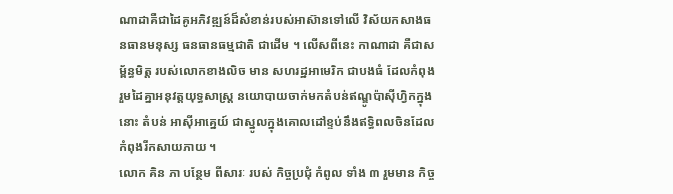ណាដាគឺជាដៃគូអភិវឌ្ឍន៍ដ៏សំខាន់របស់អាស៊ានទៅលើ វិស័យកសាងធនធានមនុស្ស ធនធានធម្មជាតិ ជាដើម ។ លើសពីនេះ កាណាដា គឺជាសម្ព័ន្ធមិត្ត របស់លោកខាងលិច មាន សហរដ្ឋអាមេរិក ជាបងធំ ដែលកំពុងរួមដៃគ្នាអនុវត្តយុទ្ធសាស្ត្រ នយោបាយចាក់មកតំបន់ឥណ្ឌូប៉ាស៊ីហ្វិកក្នុងនោះ តំបន់ អាស៊ីអាគ្នេយ៍ ជាស្នូលក្នុងគោលដៅខ្ទប់នឹងឥទ្ធិពលចិនដែលកំពុងរីកសាយភាយ ។
លោក គិន ភា បន្ថែម ពីសារៈ របស់ កិច្ចប្រជុំ កំពូល ទាំង ៣ រួមមាន កិច្ច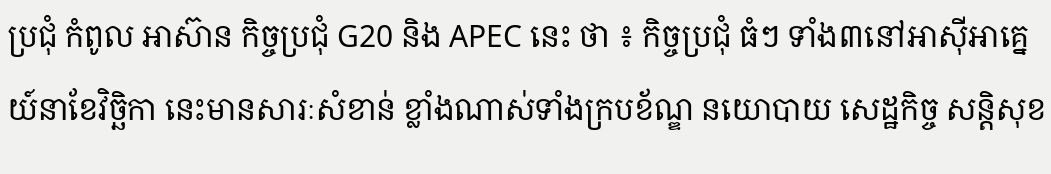ប្រជុំ កំពូល អាស៊ាន កិច្ចប្រជុំ G20 និង APEC នេះ ថា ៖ កិច្ចប្រជុំ ធំៗ ទាំង៣នៅអាស៊ីអាគ្នេយ៍នាខែវិច្ឆិកា នេះមានសារៈសំខាន់ ខ្លាំងណាស់ទាំងក្របខ័ណ្ឌ នយោបាយ សេដ្ឋកិច្ច សន្តិសុខ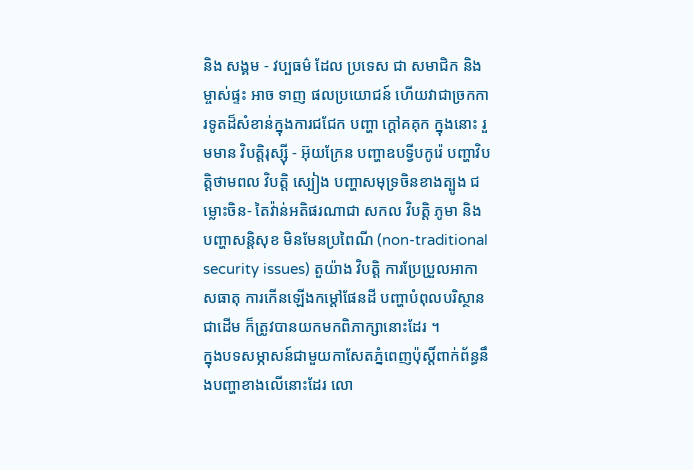និង សង្គម - វប្បធម៌ ដែល ប្រទេស ជា សមាជិក និង ម្ចាស់ផ្ទះ អាច ទាញ ផលប្រយោជន៍ ហើយវាជាច្រកការទូតដ៏សំខាន់ក្នុងការជជែក បញ្ហា ក្តៅគគុក ក្នុងនោះ រួមមាន វិបត្តិរុស្ស៊ី - អ៊ុយក្រែន បញ្ហាឧបទ្វីបកូរ៉េ បញ្ហាវិបត្តិថាមពល វិបត្តិ ស្បៀង បញ្ហាសមុទ្រចិនខាងត្បូង ជម្លោះចិន- តៃវ៉ាន់អតិផរណាជា សកល វិបត្តិ ភូមា និង បញ្ហាសន្តិសុខ មិនមែនប្រពៃណី (non-traditional security issues) តួយ៉ាង វិបត្តិ ការប្រែប្រួលអាកាសធាតុ ការកើនឡើងកម្តៅផែនដី បញ្ហាបំពុលបរិស្ថានជាដើម ក៏ត្រូវបានយកមកពិភាក្សានោះដែរ ។
ក្នុងបទសម្ភាសន៍ជាមួយកាសែតភ្នំពេញប៉ុស្តិ៍ពាក់ព័ន្ធនឹងបញ្ហាខាងលើនោះដែរ លោ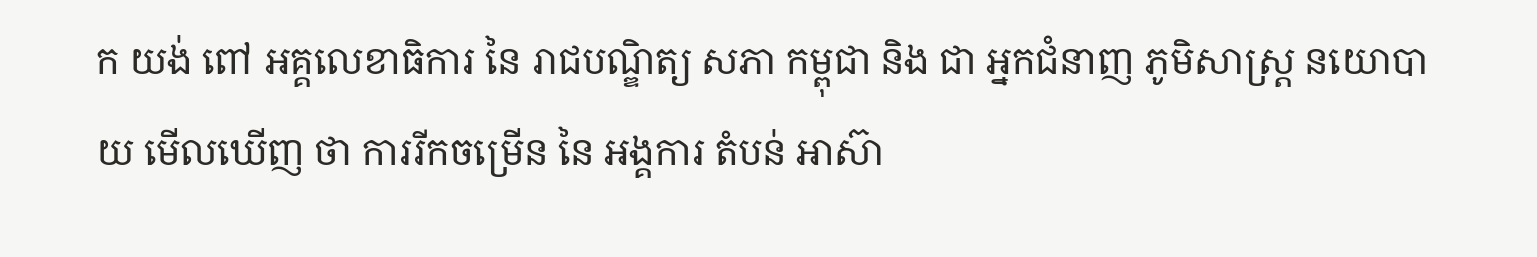ក យង់ ពៅ អគ្គលេខាធិការ នៃ រាជបណ្ឌិត្យ សភា កម្ពុជា និង ជា អ្នកជំនាញ ភូមិសាស្ត្រ នយោបាយ មើលឃើញ ថា ការរីកចម្រើន នៃ អង្គការ តំបន់ អាស៊ា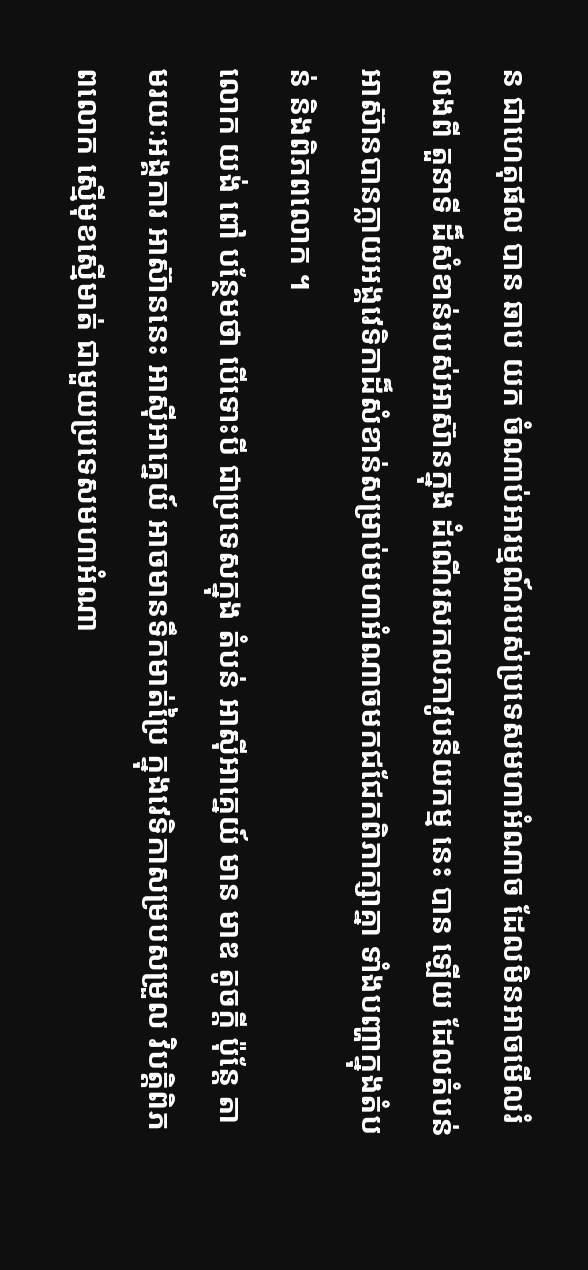ន ជាហេតុផល បាន ឆាប យក ចំណាប់អារម្មណ៍របស់ប្រទេសមហាអំណាច ដែលមិនអាចមើលរំលងពី តួនាទី ដ៏សំខាន់របស់អាស៊ានក្នុង ដំណើរសកលភាវូបនីយកម្ម នេះ បាន ឡើយ ដែលតំបន់អាស៊ានបានក្លាយអង្គវេទិកាដ៏សំខាន់សម្រាប់មហាអំណាចមកជជែកពិភាក្សាគ្នា ទាំងបញ្ហាក្នុងតំបន់ និងពិភពលោក ។
លោក យង់ ពៅ បន្ថែមថា បើទោះបី ជាប្រទេសក្នុង តំបន់ អាស៊ីអាគ្នេយ៍ មាន មាឌ តូចក្តី ប៉ុន្តែ តាមរយៈអង្គការ អាស៊ាននេះ អាស៊ីអាគ្នេយ៍ អាចមានទឹកមាត់ប្រៃ ក្នុងវេទិកាសម្របសម្រួល វិបត្តិពិភពលោក ស្មើមុខស្មើមាត់ ជាមួយប្រទេសមហាអំណា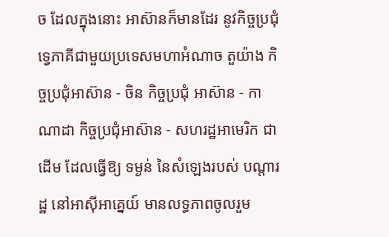ច ដែលក្នុងនោះ អាស៊ានក៏មានដែរ នូវកិច្ចប្រជុំទ្វេភាគីជាមួយប្រទេសមហាអំណាច តួយ៉ាង កិច្ចប្រជុំអាស៊ាន - ចិន កិច្ចប្រជុំ អាស៊ាន - កាណាដា កិច្ចប្រជុំអាស៊ាន - សហរដ្ឋអាមេរិក ជាដើម ដែលធ្វើឱ្យ ទម្ងន់ នៃសំឡេងរបស់ បណ្តារដ្ឋ នៅអាស៊ីអាគ្នេយ៍ មានលទ្ធភាពចូលរួម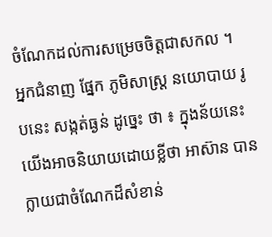ចំណែកដល់ការសម្រេចចិត្តជាសកល ។
អ្នកជំនាញ ផ្នែក ភូមិសាស្ត្រ នយោបាយ រូបនេះ សង្កត់ធ្ងន់ ដូច្នេះ ថា ៖ ក្នុងន័យនេះ យើងអាចនិយាយដោយខ្លីថា អាស៊ាន បានក្លាយជាចំណែកដ៏សំខាន់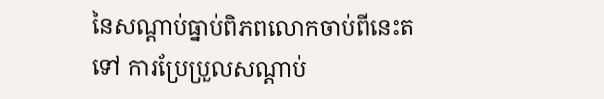នៃសណ្តាប់ធ្នាប់ពិភពលោកចាប់ពីនេះតទៅ ការប្រែប្រួលសណ្តាប់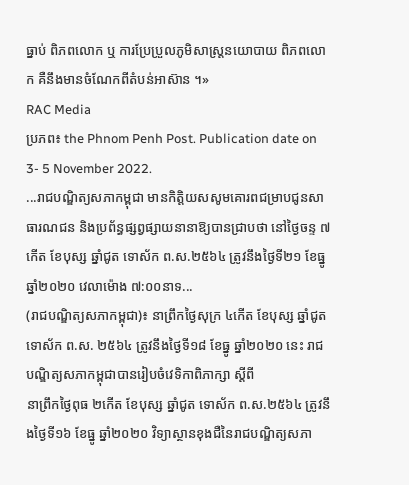ធ្នាប់ ពិភពលោក ឬ ការប្រែប្រួលភូមិសាស្ត្រនយោបាយ ពិភពលោក គឺនឹងមានចំណែកពីតំបន់អាស៊ាន ។»
RAC Media
ប្រភព៖ the Phnom Penh Post. Publication date on 3- 5 November 2022.
...រាជបណ្ឌិត្យសភាកម្ពុជា មានកិត្តិយសសូមគោរពជម្រាបជូនសាធារណជន និងប្រព័ន្ធផ្សព្វផ្សាយនានាឱ្យបានជ្រាបថា នៅថ្ងៃចន្ទ ៧កើត ខែបុស្ស ឆ្នាំជូត ទោស័ក ព.ស.២៥៦៤ ត្រូវនឹងថ្ងៃទី២១ ខែធ្នូ ឆ្នាំ២០២០ វេលាម៉ោង ៧:០០នាទ...
(រាជបណ្ឌិត្យសភាកម្ពុជា)៖ នាព្រឹកថ្ងៃសុក្រ ៤កើត ខែបុស្ស ឆ្នាំជូត ទោស័ក ព.ស. ២៥៦៤ ត្រូវនឹងថ្ងៃទី១៨ ខែធ្នូ ឆ្នាំ២០២០ នេះ រាជបណ្ឌិត្យសភាកម្ពុជាបានរៀបចំវេទិកាពិភាក្សា ស្ដីពី
នាព្រឹកថ្ងៃពុធ ២កើត ខែបុស្ស ឆ្នាំជូត ទោស័ក ព.ស.២៥៦៤ ត្រូវនឹងថ្ងៃទី១៦ ខែធ្នូ ឆ្នាំ២០២០ វិទ្យាស្ថានខុងជឺនៃរាជបណ្ឌិត្យសភា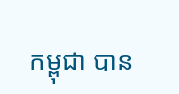កម្ពុជា បាន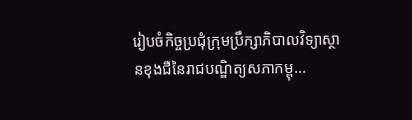រៀបចំកិច្ចប្រជុំក្រុមប្រឹក្សាភិបាលវិទ្យាស្ថានខុងជឺនៃរាជបណ្ឌិត្យសភាកម្ពុ...